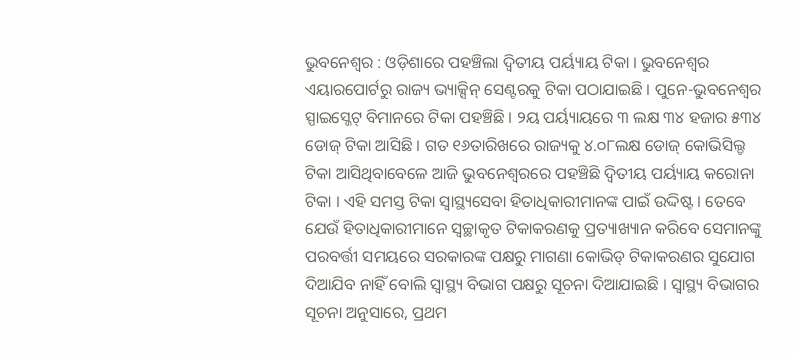ଭୁବନେଶ୍ୱର : ଓଡ଼ିଶାରେ ପହଞ୍ଚିଲା ଦ୍ୱିତୀୟ ପର୍ୟ୍ୟାୟ ଟିକା । ଭୁବନେଶ୍ୱର ଏୟାରପୋର୍ଟରୁ ରାଜ୍ୟ ଭ୍ୟାକ୍ସିନ୍ ସେଣ୍ଟରକୁ ଟିକା ପଠାଯାଇଛି । ପୁନେ-ଭୁବନେଶ୍ୱର ସ୍ପାଇସ୍ଜେଟ୍ ବିମାନରେ ଟିକା ପହଞ୍ଚିଛି । ୨ୟ ପର୍ୟ୍ୟାୟରେ ୩ ଲକ୍ଷ ୩୪ ହଜାର ୫୩୪ ଡୋଜ୍ ଟିକା ଆସିଛି । ଗତ ୧୬ତାରିଖରେ ରାଜ୍ୟକୁ ୪.୦୮ଲକ୍ଷ ଡୋଜ୍ କୋଭିସିଲ୍ଡ ଟିକା ଆସିଥିବାବେଳେ ଆଜି ଭୁବନେଶ୍ୱରରେ ପହଞ୍ଚିଛି ଦ୍ୱିତୀୟ ପର୍ୟ୍ୟାୟ କରୋନା ଟିକା । ଏହି ସମସ୍ତ ଟିକା ସ୍ୱାସ୍ଥ୍ୟସେବା ହିତାଧିକାରୀମାନଙ୍କ ପାଇଁ ଉଦ୍ଦିଷ୍ଟ । ତେବେ ଯେଉଁ ହିତାଧିକାରୀମାନେ ସ୍ୱଚ୍ଛାକୃତ ଟିକାକରଣକୁ ପ୍ରତ୍ୟାଖ୍ୟାନ କରିବେ ସେମାନଙ୍କୁ ପରବର୍ତ୍ତୀ ସମୟରେ ସରକାରଙ୍କ ପକ୍ଷରୁ ମାଗଣା କୋଭିଡ୍ ଟିକାକରଣର ସୁଯୋଗ ଦିଆଯିବ ନାହିଁ ବୋଲି ସ୍ୱାସ୍ଥ୍ୟ ବିଭାଗ ପକ୍ଷରୁ ସୂଚନା ଦିଆଯାଇଛି । ସ୍ୱାସ୍ଥ୍ୟ ବିଭାଗର ସୂଚନା ଅନୁସାରେ, ପ୍ରଥମ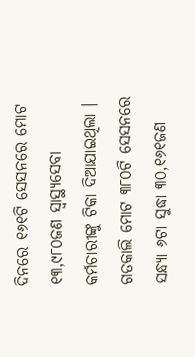ଦିନରେ ୧୬୧ଟି ସେସନରେ ମୋଟ ୧୩,୯୮୦ଜଣ ସ୍ୱାସ୍ଥ୍ୟସେବା କର୍ମଚାରୀଙ୍କୁ ଟିକା ଦିଆଯାଇଥିଲା । ଗତକାଲି ମୋଟ ୩୮୦ଟି ସେସନରେ ସନ୍ଧ୍ୟା ୬ଟା ସୁଦ୍ଧା ୩୦,୧୬୧ଜଣ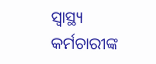ସ୍ୱାସ୍ଥ୍ୟ କର୍ମଚାରୀଙ୍କ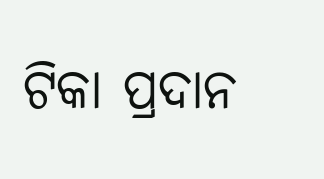ଟିକା ପ୍ରଦାନ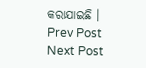କରାଯାଇଛି ।
Prev Post
Next Post